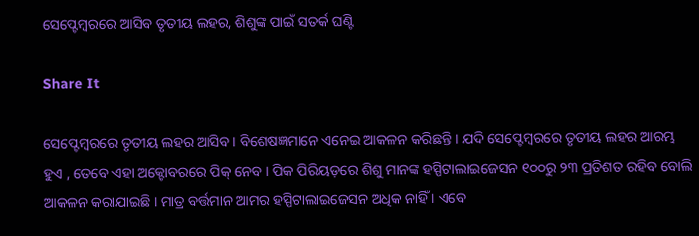ସେପ୍ଟେମ୍ବରରେ ଆସିବ ତୃତୀୟ ଲହର, ଶିଶୁଙ୍କ ପାଇଁ ସତର୍କ ଘଣ୍ଟି

Share It

ସେପ୍ଟେମ୍ବରରେ ତୃତୀୟ ଲହର ଆସିବ । ବିଶେଷଜ୍ଞମାନେ ଏନେଇ ଆକଳନ କରିଛନ୍ତି । ଯଦି ସେପ୍ଟେମ୍ବରରେ ତୃତୀୟ ଲହର ଆରମ୍ଭ ହୁଏ , ତେବେ ଏହା ଅକ୍ଟୋବରରେ ପିକ୍‌ ନେବ । ପିକ ପିରିୟଡ଼ରେ ଶିଶୁ ମାନଙ୍କ ହସ୍ପିଟାଲାଇଜେସନ ୧୦୦ରୁ ୨୩ ପ୍ରତିଶତ ରହିବ ବୋଲି ଆକଳନ କରାଯାଇଛି । ମାତ୍ର ବର୍ତ୍ତମାନ ଆମର ହସ୍ପିଟାଲାଇଜେସନ ଅଧିକ ନାହିଁ । ଏବେ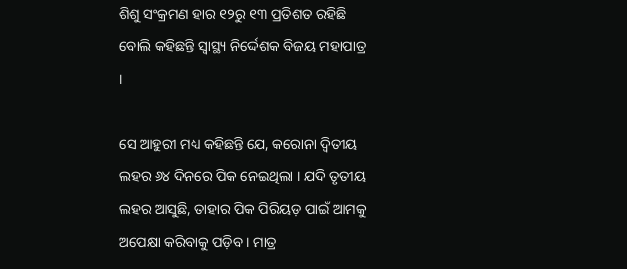ଶିଶୁ ସଂକ୍ରମଣ ହାର ୧୨ରୁ ୧୩ ପ୍ରତିଶତ ରହିଛି ବୋଲି କହିଛନ୍ତି ସ୍ୱାସ୍ଥ୍ୟ ନିର୍ଦ୍ଦେଶକ ବିଜୟ ମହାପାତ୍ର ।

ସେ ଆହୁରୀ ମଧ୍ୟ କହିଛନ୍ତି ଯେ, କରୋନା ଦ୍ୱିତୀୟ ଲହର ୬୪ ଦିନରେ ପିକ ନେଇଥିଲା । ଯଦି ତୃତୀୟ ଲହର ଆସୁଛି, ତାହାର ପିକ ପିରିୟଡ଼ ପାଇଁ ଆମକୁ ଅପେକ୍ଷା କରିବାକୁ ପଡ଼ିବ । ମାତ୍ର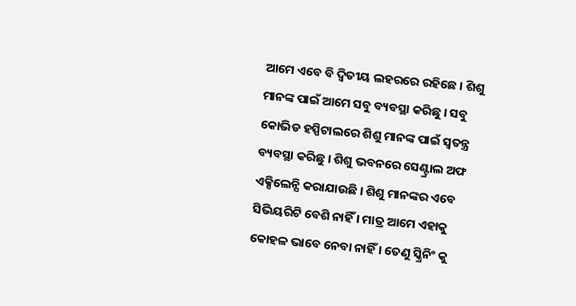ଆମେ ଏବେ ବି ଦ୍ୱିତୀୟ ଲହରରେ ରହିଛେ । ଶିଶୁ ମାନଙ୍କ ପାଇଁ ଆମେ ସବୁ ବ୍ୟବସ୍ଥା କରିଛୁ । ସବୁ କୋଭିଡ ହସ୍ପିଟାଲରେ ଶିଶୁ ମାନଙ୍କ ପାଇଁ ସ୍ୱତନ୍ତ୍ର ବ୍ୟବସ୍ଥା କରିଛୁ । ଶିଶୁ ଭବନରେ ସେଣ୍ଟ୍ରାଲ ଅଫ ଏକ୍ସିଲେନ୍ସି କରାଯାଉଛି । ଶିଶୁ ମାନଙ୍କର ଏବେ ସିଭିୟରିଟି ବେଶି ନାହିଁ । ମାତ୍ର ଆମେ ଏହାକୁ କୋହଳ ଭାବେ ନେବା ନାହିଁ । ତେଣୁ ସ୍କ୍ରିନିଂ କୁ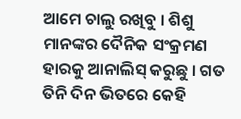ଆମେ ଚାଲୁ ରଖିବୁ । ଶିଶୁ ମାନଙ୍କର ଦୈନିକ ସଂକ୍ରମଣ ହାରକୁ ଆନାଲିସ୍ କରୁଛୁ । ଗତ ତିନି ଦିନ ଭିତରେ କେହି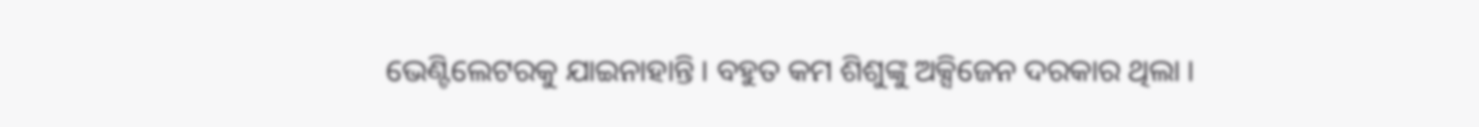ଭେଣ୍ଟିଲେଟରକୁ ଯାଇନାହାନ୍ତି । ବହୁତ କମ ଶିଶୁଙ୍କୁ ଅକ୍ସିଜେନ ଦରକାର ଥିଲା ।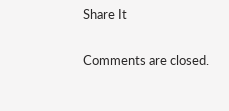Share It

Comments are closed.